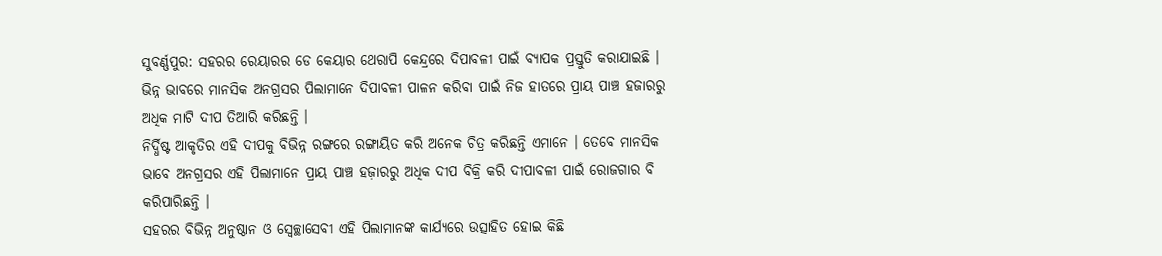ସୁବର୍ଣ୍ଣପୁର: ସହରର ରେୟାରର ଡେ କେୟାର ଥେରାପି କେନ୍ଦ୍ରରେ ଦିପାବଳୀ ପାଇଁ ବ୍ୟାପକ ପ୍ରସ୍ତୁତି କରାଯାଇଛି । ଭିନ୍ନ ଭାବରେ ମାନସିକ ଅନଗ୍ରସର ପିଲାମାନେ ଦିପାବଳୀ ପାଳନ କରିବା ପାଇଁ ନିଜ ହାତରେ ପ୍ରାୟ ପାଞ୍ଚ ହଜାରରୁ ଅଧିକ ମାଟି ଦୀପ ତିଆରି କରିଛନ୍ତି ।
ନିର୍ଦ୍ଧିଷ୍ଟ ଆକୃତିର ଏହି ଦୀପକୁ ବିଭିନ୍ନ ରଙ୍ଗରେ ରଙ୍ଗାୟିତ କରି ଅନେକ ଚିତ୍ର କରିଛନ୍ତି ଏମାନେ । ତେବେ ମାନସିକ ଭାବେ ଅନଗ୍ରସର ଏହି ପିଲାମାନେ ପ୍ରାୟ ପାଞ୍ଚ ହଜ଼ାରରୁ ଅଧିକ ଦୀପ ବିକ୍ରି କରି ଦୀପାବଳୀ ପାଇଁ ରୋଜଗାର ବି କରିପାରିଛନ୍ତି ।
ସହରର ବିଭିନ୍ନ ଅନୁଷ୍ଠାନ ଓ ସ୍ବେଚ୍ଛାସେବୀ ଏହି ପିଲାମାନଙ୍କ କାର୍ଯ୍ୟରେ ଉତ୍ସାହିତ ହୋଇ କିଛି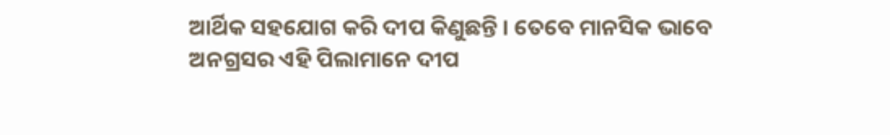ଆର୍ଥିକ ସହଯୋଗ କରି ଦୀପ କିଣୁଛନ୍ତି । ତେବେ ମାନସିକ ଭାବେ ଅନଗ୍ରସର ଏହି ପିଲାମାନେ ଦୀପ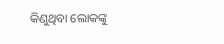କିଣୁଥିବା ଲୋକଙ୍କୁ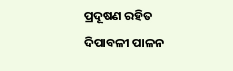ପ୍ରଦୂଷଣ ରହିତ ଦିପାବଳୀ ପାଳନ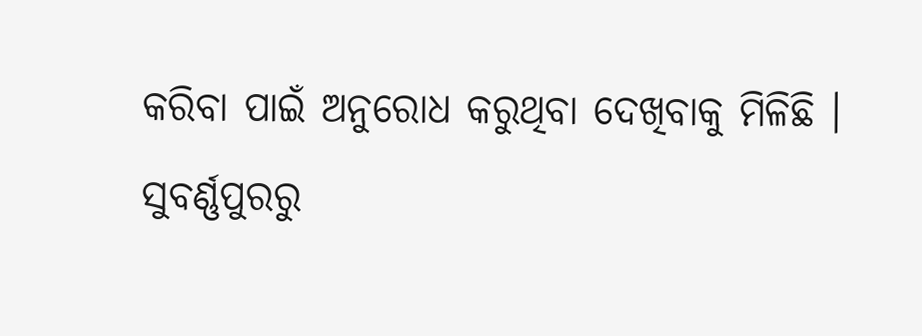କରିବା ପାଇଁ ଅନୁରୋଧ କରୁଥିବା ଦେଖିବାକୁ ମିଳିଛି ।
ସୁବର୍ଣ୍ଣପୁରରୁ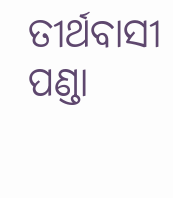ତୀର୍ଥବାସୀ ପଣ୍ଡା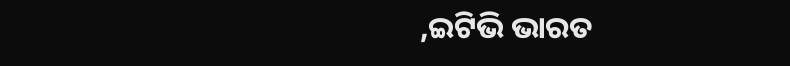,ଇଟିଭି ଭାରତ